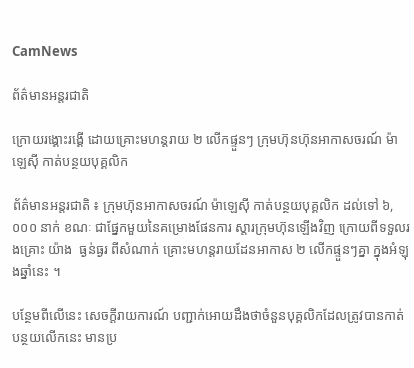CamNews

ព័ត៌មានអន្តរជាតិ

ក្រោយរង្គោះរង្គើ ដោយគ្រោះមហន្តរាយ ២ លើកផ្ទួនៗ ក្រុមហ៊ុនហ៊ុនអាកាសចរណ៍ ម៉ាឡេស៊ី កាត់បន្ថយបុគ្គលិក

ព័ត៌មានអន្តរជាតិ ៖ ក្រុមហ៊ុនអាកាសចរណ៍ ម៉ាឡេស៊ី កាត់បន្ថយបុគ្គលិក ដល់ទៅ ៦,០០០ នាក់ ខណៈ ជាផ្នែកមួយនៃគម្រោងផែនការ ស្តារក្រុមហ៊ុនឡើងវិញ ក្រោយពីទទួលរងគ្រោះ យ៉ាង  ធ្ងន់ធ្ងរ ពីសំណាក់ គ្រោះមហន្តរាយដែនអាកាស ២ លើកផ្ទួនៗគ្នា ក្នុងអំឡុងឆ្នាំនេះ ។

បន្ថែមពីលើនេះ សេចក្តីរាយការណ៍ បញ្ជាក់អោយដឹងថាចំនួនបុគ្គលិកដែលត្រូវបានកាត់បន្ថយលើកនេះ មានប្រ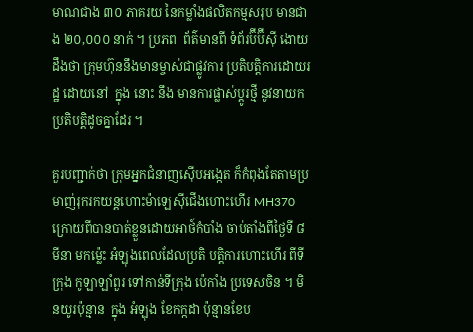មាណជាង ៣០ ភាគរយ នៃកម្លាំងផលិតកម្មសរុប មានជាង ២០,០០០ នាក់ ។ ប្រភព  ព័ត៌មានពី ទំព័រប៊ីប៊ីស៊ី ងោយដឹងថា ក្រុមហ៊ុននឹងមានម្ចាស់ជាផ្លូវការ ប្រតិបត្តិការដោយរដ្ឋ ដោយនៅ  ក្នុង នោះ នឹង មានការផ្លាស់ប្តូរថ្មី នូវនាយកប្រតិបត្តិដូចគ្នាដែរ ។

គួរបញ្ជាក់ថា ក្រុមអ្នកជំនាញស៊ើបអង្កេត ក៏កំពុងតែតាមប្រមាញ់រុករកយន្តហោះម៉ាឡេស៊ីជើងហោះហើរ MH370 ក្រោយពីបានបាត់ខ្លួនដោយអាថ៍កំបាំង ចាប់តាំងពីថ្ងៃទី ៨ មីនា មកម្ល៉េះ អំឡុងពេលដែលប្រតិ បត្តិការហោះហើរ ពីទីក្រុង កូឡាឡាំពួរ ទៅកាន់ទីក្រុង ប៉េកាំង ប្រទេសចិន ។ មិនយូរប៉ុន្មាន  ក្នុង អំឡុង ខែកក្កដា ប៉ុន្មានខែប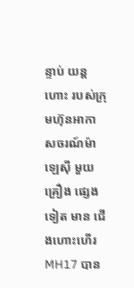ន្ទាប់ យន្តហោះ របស់ក្រុមហ៊ុនអាកាសចរណ៍ម៉ាឡេស៊ី មួយគ្រឿង ផ្សេងទៀត មាន ជើងហោះហើរ MH17 បាន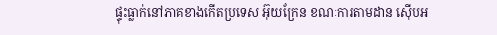ផ្ទុះធ្លាក់នៅភាគខាងកើតប្រទេស អ៊ុយក្រែន ខណៈការតាមដាន ស៊ើបអ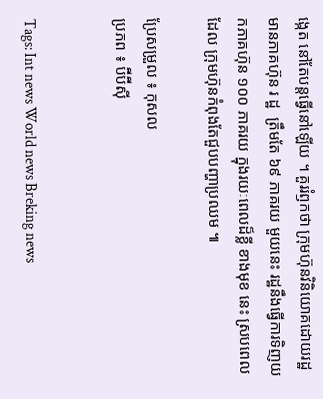ង្កេត នៅតែបន្តធ្វើនៅឡើយ ។ គួររំឭកថា ក្រុមហ៊ុនវិនិយោគដោយរដ្ឋ មានភាគហ៊ុន រ ដ្ឋ  ត្រឹមតែ ៦៩ ភាគរយ មួយនេះ រដ្ឋនឹងធ្វើការទិញយកភាគហ៊ុន ១០០ ភាគរយ ក្នុងរយៈពេលដ៏ខ្លី ខាងមុខ នេះ ស្របពេលដែល ក្រុមហ៊ុនកំពុងតែជួបបញ្ហាប្រឈម ៕

ប្រែសម្រួល ៖ កុសល
ប្រភព ៖ ប៊ីប៊ីស៊ី


Tags: Int news World news Breking news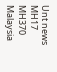Unt news MH17 MH370 Malaysia